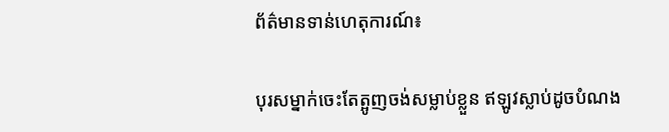ព័ត៌មានទាន់ហេតុការណ៍៖

បុរសម្នាក់ចេះតែត្អូញចង់សម្លាប់ខ្លួន ឥឡូវស្លាប់ដូចបំណង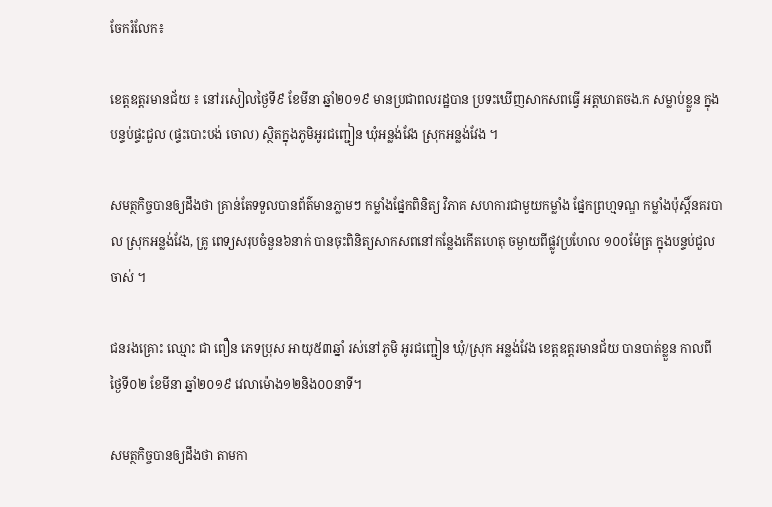ចែករំលែក៖

ខេត្តឧត្តរមានជ័យ ៖ នៅរសៀលថ្ងៃទី៩ ខែមីនា ឆ្នាំ២០១៩ មានប្រជាពលរដ្ឋបាន ប្រទះឃើញសាកសពធ្វើ អត្តឃាតចង.ក សម្លាប់ខ្លួន ក្នុងបន្ទប់ផ្ទះជួល (ផ្ទះបោះបង់ ចោល) ស្ថិតក្នុងភូមិអូរជញ្ជៀន ឃុំអន្លង់វែង ស្រុកអន្លង់វែង ។

សមត្ថកិច្ចបានឲ្យដឹងថា គ្រាន់តែទទួលបានព័ត៌មានភ្លាមៗ កម្លាំងផ្នែកពិនិត្យ វិភាគ សហការជាមួយកម្លាំង ផ្នែកព្រហ្មទណ្ឌ កម្លាំងប៉ុស្តិ៍នគរបាល ស្រុកអន្លង់វែង, គ្រូ ពេទ្យសរុបចំនួន៦នាក់ បានចុះពិនិត្យសាកសពនៅកន្លែងកើតហេតុ ចម្ងាយពីផ្លូវប្រហែល ១០០ម៉ែត្រ ក្នុងបន្ទប់ជួលចាស់ ។

ជនរងគ្រោះ ឈ្មោះ ជា ពឿន ភេទប្រុស អាយុ៥៣ឆ្នាំ រស់នៅភូមិ អូរជញ្ជៀន ឃុំ/ស្រុក អន្លង់វែង ខេត្តឧត្តរមានជ័យ បានបាត់ខ្លួន កាលពីថ្ងៃទី០២ ខែមីនា ឆ្នាំ២០១៩ វេលាម៉ោង១២និង០០នាទី។

សមត្ថកិច្ចបានឲ្យដឹងថា តាមកា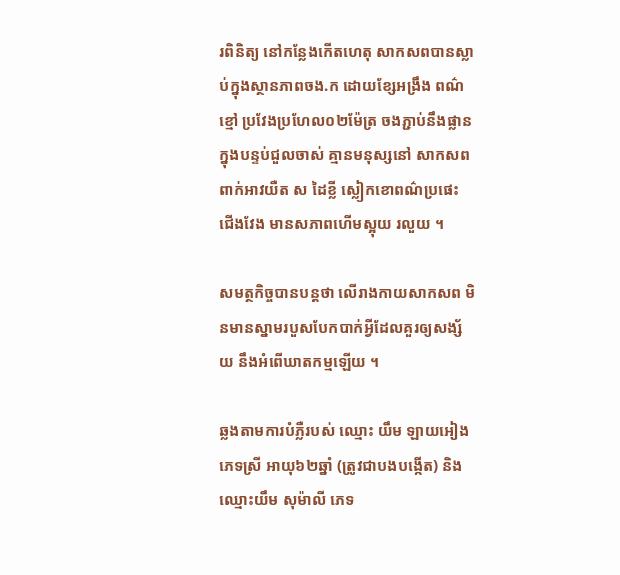រពិនិត្យ នៅកន្លែងកើតហេតុ សាកសពបានស្លាប់ក្នុងស្ថានភាពចង.ក ដោយខ្សែអង្រឹង ពណ៌ ខ្មៅ ប្រវែងប្រហែល០២ម៉ែត្រ ចងភ្ជាប់នឹងផ្លាន ក្នុងបន្ទប់ជួលចាស់ គ្មានមនុស្សនៅ សាកសពពាក់អាវយឺត ស ដៃខ្លី ស្លៀកខោពណ៌ប្រផេះ ជើងវែង មានសភាពហើមស្អុយ រលួយ ។

សមត្ថកិច្ចបានបន្តថា លើរាងកាយសាកសព មិនមានស្នាមរបួសបែកបាក់អ្វីដែលគួរឲ្យសង្ស័យ នឹងអំពើឃាតកម្មឡើយ ។

ឆ្លងតាមការបំភ្លឺរបស់ ឈ្មោះ យឹម ឡាយអៀង ភេទស្រី អាយុ៦២ឆ្នាំ (ត្រូវជាបងបង្កើត) និង ឈ្មោះយឹម សុម៉ាលី ភេទ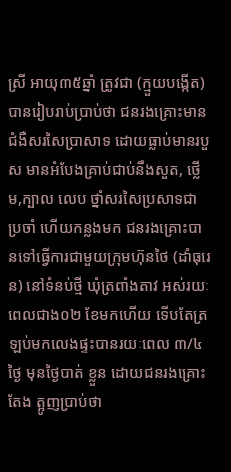ស្រី អាយុ៣៥ឆ្នាំ ត្រូវជា (ក្មួយបង្កើត) បានរៀបរាប់ប្រាប់ថា ជនរងគ្រោះមានជំងឺសរសៃប្រាសាទ ដោយធ្លាប់មានរបួស មានអំបែងគ្រាប់ជាប់នឹងសួត, ថ្លើម,ក្បាល លេប ថ្នាំសរសៃប្រសាទជាប្រចាំ ហើយកន្លងមក ជនរងគ្រោះបានទៅធ្វើការជាមួយក្រុមហ៊ុនថៃ (ដាំធុរេន) នៅទំនប់ថ្មី ឃុំត្រពាំងតាវ អស់រយៈពេលជាង០២ ខែមកហើយ ទើបតែត្រឡប់មកលេងផ្ទះបានរយៈពេល ៣/៤ ថ្ងៃ មុនថ្ងៃបាត់ ខ្លួន ដោយជនរងគ្រោះតែង ត្អូញប្រាប់ថា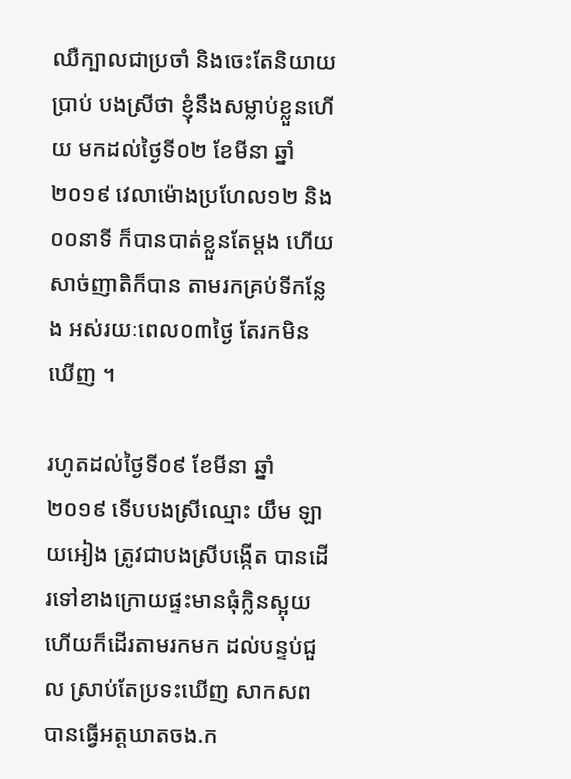ឈឺក្បាលជាប្រចាំ និងចេះតែនិយាយប្រាប់ បងស្រីថា ខ្ញុំនឹងសម្លាប់ខ្លួនហើយ មកដល់ថ្ងៃទី០២ ខែមីនា ឆ្នាំ២០១៩ វេលាម៉ោងប្រហែល១២ និង០០នាទី ក៏បានបាត់ខ្លួនតែម្ដង ហើយសាច់ញាតិក៏បាន តាមរកគ្រប់ទីកន្លែង អស់រយៈពេល០៣ថ្ងៃ តែរកមិនឃើញ ។

រហូតដល់ថ្ងៃទី០៩ ខែមីនា ឆ្នាំ២០១៩ ទើបបងស្រីឈ្មោះ យឹម ឡាយអៀង ត្រូវជាបងស្រីបង្កើត បានដើរទៅខាងក្រោយផ្ទះមានធុំក្លិនស្អុយ ហើយក៏ដើរតាមរកមក ដល់បន្ទប់ជួល ស្រាប់តែប្រទះឃើញ សាកសពបានធ្វើអត្តឃាតចង.ក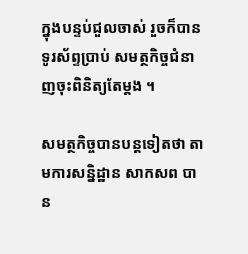ក្នុងបន្ទប់ជួលចាស់ រួចក៏បានទូរស័ព្ទប្រាប់ សមត្ថកិច្ចជំនាញចុះពិនិត្យតែម្តង ។

សមត្ថកិច្ចបានបន្តទៀតថា តាមការសន្និដ្ឋាន សាកសព បាន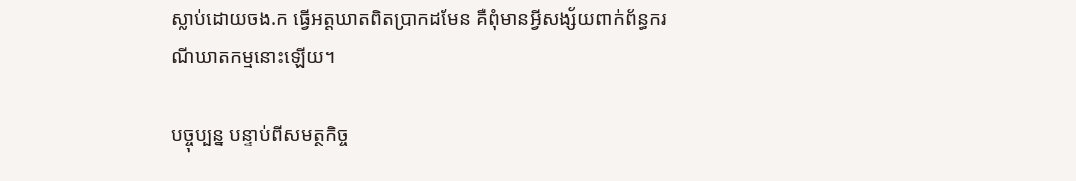ស្លាប់ដោយចង.ក ធ្វើអត្តឃាតពិតប្រាកដមែន គឺពុំមានអ្វីសង្ស័យពាក់ព័ន្ធករណីឃាតកម្មនោះឡើយ។

បច្ចុប្បន្ន បន្ទាប់ពីសមត្ថកិច្ច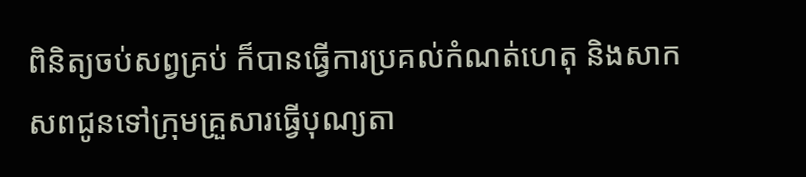ពិនិត្យចប់សព្វគ្រប់ ក៏បានធ្វើការប្រគល់កំណត់ហេតុ និងសាកសពជូនទៅក្រុមគ្រួសារធ្វើបុណ្យតា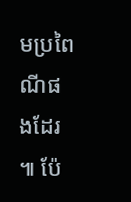មប្រពៃណីផងដែរ ៕ ប៉ែ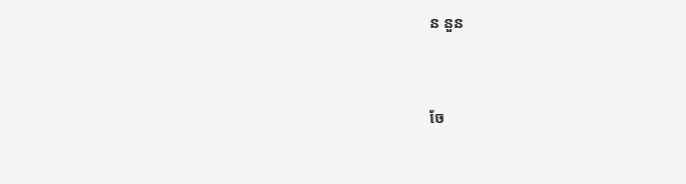ន នួន


ចែ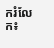ករំលែក៖